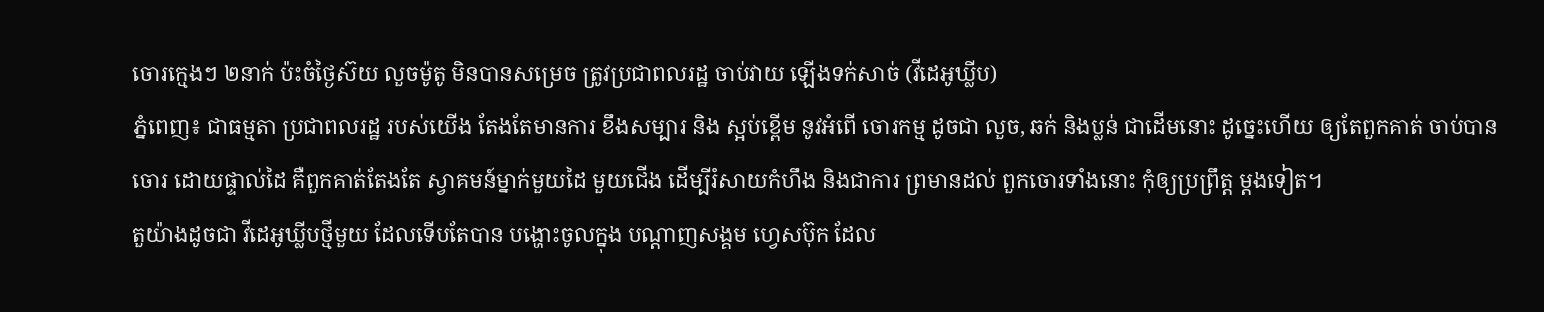ចោរក្មេងៗ ២នាក់ ប៉ះចំថ្ងៃស៊យ លួចម៉ូតូ មិនបានសម្រេច ត្រូវប្រជាពលរដ្ឋ ចាប់វាយ ឡើងទក់សាច់ (វីដេអូឃ្លីប)
ភ្នំពេញ៖ ជាធម្មតា ប្រជាពលរដ្ឋ របស់យើង តែងតែមានការ ខឹងសម្បារ និង ស្អប់ខ្ពើម នូវអំពើ ចោរកម្ម ដូចជា លួច, ឆក់ និងប្លន់ ជាដើមនោះ ដូច្នេះហើយ ឲ្យតែពួកគាត់ ចាប់បានចោរ ដោយផ្ទាល់ដៃ គឺពួកគាត់តែងតែ ស្វាគមន៍ម្នាក់មួយដៃ មួយជើង ដើម្បីរំសាយកំហឹង និងជាការ ព្រមានដល់ ពួកចោរទាំងនោះ កុំឲ្យប្រព្រឹត្ត ម្តងទៀត។
តួយ៉ាងដូចជា វីដេអូឃ្លីបថ្មីមួយ ដែលទើបតែបាន បង្ហោះចូលក្នុង បណ្តាញសង្គម ហ្វេសប៊ុក ដែល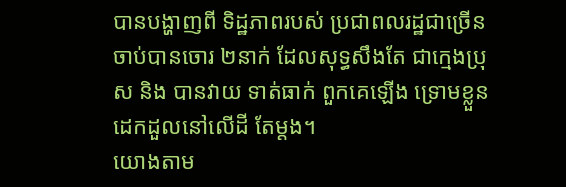បានបង្ហាញពី ទិដ្ឋភាពរបស់ ប្រជាពលរដ្ឋជាច្រើន ចាប់បានចោរ ២នាក់ ដែលសុទ្ធសឹងតែ ជាក្មេងប្រុស និង បានវាយ ទាត់ធាក់ ពួកគេឡើង ទ្រោមខ្លួន ដេកដួលនៅលើដី តែម្តង។
យោងតាម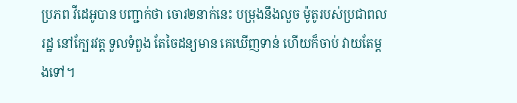ប្រភព វីដេអូបាន បញ្ជាក់ថា ចោរ២នាក់នេះ បម្រុងនឹងលួច ម៉ូតូរបស់ប្រជាពលរដ្ឋ នៅក្បែរវត្ត ទួលទំពួង តែចៃដន្យមាន គេឃើញទាន់ ហើយក៏ចាប់ វាយតែម្តងទៅ។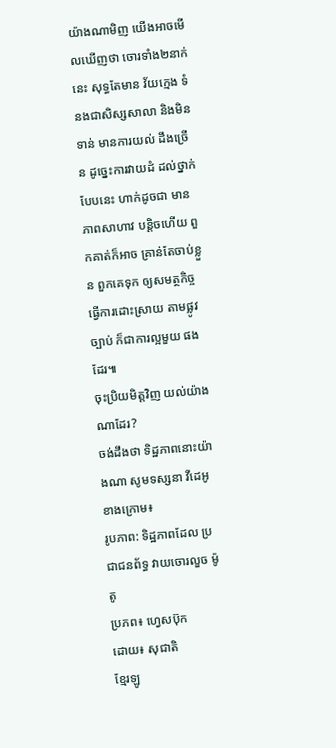យ៉ាងណាមិញ យើងអាចមើលឃើញថា ចោរទាំង២នាក់នេះ សុទ្ធតែមាន វ័យក្មេង ទំនងជាសិស្សសាលា និងមិនទាន់ មានការយល់ ដឹងច្រើន ដូច្នេះការវាយដំ ដល់ថ្នាក់បែបនេះ ហាក់ដូចជា មានភាពសាហាវ បន្តិចហើយ ពួកគាត់ក៏អាច គ្រាន់តែចាប់ខ្លួន ពួកគេទុក ឲ្យសមត្ថកិច្ច ធ្វើការដោះស្រាយ តាមផ្លូវច្បាប់ ក៏ជាការល្អមួយ ផងដែរ៕
ចុះប្រិយមិត្តវិញ យល់យ៉ាងណាដែរ?
ចង់ដឹងថា ទិដ្ឋភាពនោះយ៉ាងណា សូមទស្សនា វីដេអូខាងក្រោម៖
រូបភាព: ទិដ្ឋភាពដែល ប្រជាជនព័ទ្ធ វាយចោរលួច ម៉ូតូ
ប្រភព៖ ហ្វេសប៊ុក
ដោយ៖ សុជាតិ
ខ្មែរឡូ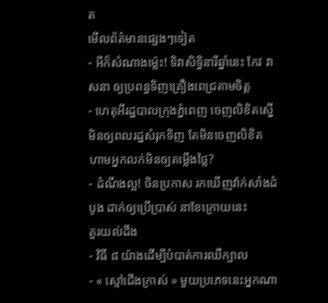ត
មើលព័ត៌មានផ្សេងៗទៀត
- អីក៏សំណាងម្ល៉េះ! ទិវាសិទ្ធិនារីឆ្នាំនេះ កែវ វាសនា ឲ្យប្រពន្ធទិញគ្រឿងពេជ្រតាមចិត្ត
- ហេតុអីរដ្ឋបាលក្រុងភ្នំពេញ ចេញលិខិតស្នើមិនឲ្យពលរដ្ឋសំរុកទិញ តែមិនចេញលិខិតហាមអ្នកលក់មិនឲ្យតម្លើងថ្លៃ?
- ដំណឹងល្អ! ចិនប្រកាស រកឃើញវ៉ាក់សាំងដំបូង ដាក់ឲ្យប្រើប្រាស់ នាខែក្រោយនេះ
គួរយល់ដឹង
- វិធី ៨ យ៉ាងដើម្បីបំបាត់ការឈឺក្បាល
- « ស្មៅជើងក្រាស់ » មួយប្រភេទនេះអ្នកណា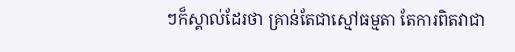ៗក៏ស្គាល់ដែរថា គ្រាន់តែជាស្មៅធម្មតា តែការពិតវាជា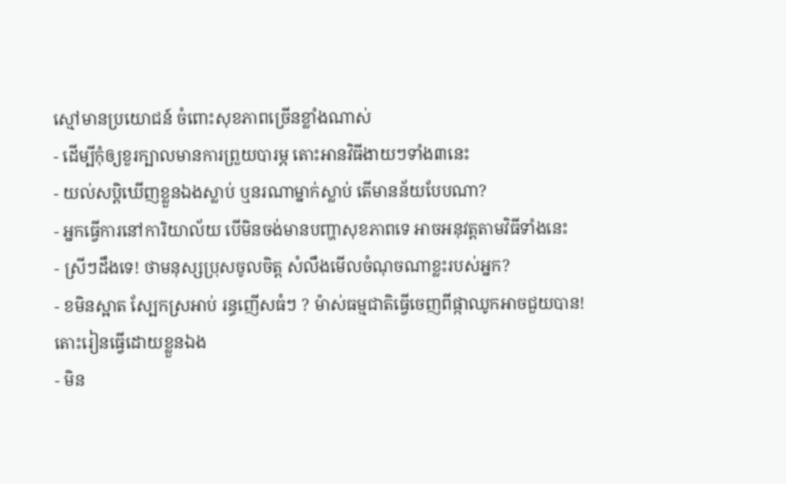ស្មៅមានប្រយោជន៍ ចំពោះសុខភាពច្រើនខ្លាំងណាស់
- ដើម្បីកុំឲ្យខួរក្បាលមានការព្រួយបារម្ភ តោះអានវិធីងាយៗទាំង៣នេះ
- យល់សប្តិឃើញខ្លួនឯងស្លាប់ ឬនរណាម្នាក់ស្លាប់ តើមានន័យបែបណា?
- អ្នកធ្វើការនៅការិយាល័យ បើមិនចង់មានបញ្ហាសុខភាពទេ អាចអនុវត្តតាមវិធីទាំងនេះ
- ស្រីៗដឹងទេ! ថាមនុស្សប្រុសចូលចិត្ត សំលឹងមើលចំណុចណាខ្លះរបស់អ្នក?
- ខមិនស្អាត ស្បែកស្រអាប់ រន្ធញើសធំៗ ? ម៉ាស់ធម្មជាតិធ្វើចេញពីផ្កាឈូកអាចជួយបាន! តោះរៀនធ្វើដោយខ្លួនឯង
- មិន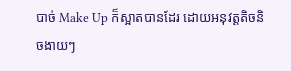បាច់ Make Up ក៏ស្អាតបានដែរ ដោយអនុវត្តតិចនិចងាយៗ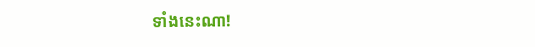ទាំងនេះណា!